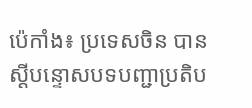ប៉េកាំង៖ ប្រទេសចិន បានស្តីបន្ទោសបទបញ្ជាប្រតិប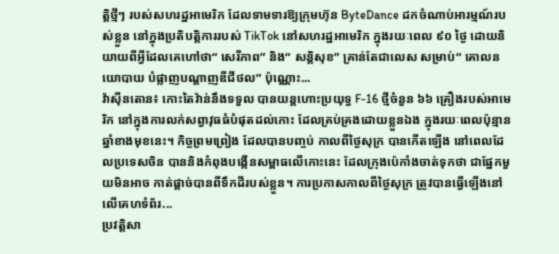ត្តិថ្មីៗ របស់សហរដ្ឋអាមេរិក ដែលទាមទារឱ្យក្រុមហ៊ុន ByteDance ដកចំណាប់អារម្មណ៍របស់ខ្លួន នៅក្នុងប្រតិបត្តិការរបស់ TikTok នៅសហរដ្ឋអាមេរិក ក្នុងរយៈពេល ៩០ ថ្ងៃ ដោយនិយាយពីអ្វីដែលគេហៅថា“ សេរីភាព” និង“ សន្តិសុខ” គ្រាន់តែជាលេស សម្រាប់“ គោលនយោបាយ បំផ្លាញបណ្ដាញឌីជីថល” ប៉ុណ្ណោះ...
វ៉ាស៊ីនតោន៖ កោះតៃវ៉ាន់នឹងទទួល បានយន្តហោះប្រយុទ្ធ F-16 ថ្មីចំនួន ៦៦ គ្រឿងរបស់អាមេរិក នៅក្នុងការលក់សព្វាវុធធំបំផុតដល់កោះ ដែលគ្រប់គ្រងដោយខ្លួនឯង ក្នុងរយៈពេលប៉ុន្មាន ឆ្នាំខាងមុខនេះ។ កិច្ចព្រមព្រៀង ដែលបានបញ្ចប់ កាលពីថ្ងៃសុក្រ បានកើតឡើង នៅពេលដែលប្រទេសចិន បាននិងកំពុងបង្កើនសម្ពាធលើកោះនេះ ដែលក្រុងប៉េកាំងចាត់ទុកថា ជាផ្នែកមួយមិនអាច កាត់ផ្តាច់បានពីទឹកដីរបស់ខ្លួន។ ការប្រកាសកាលពីថ្ងៃសុក្រ ត្រូវបានធ្វើឡើងនៅលើគេហទំព័រ...
ប្រវត្តិសា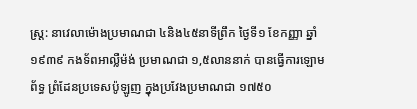ស្ត្រ: នាវេលាម៉ោងប្រមាណជា ៤និង៤៥នាទីព្រឹក ថ្ងៃទី១ ខែកញ្ញា ឆ្នាំ១៩៣៩ កងទ័ពអាល្លឺម៉ង់ ប្រមាណជា ១,៥លាននាក់ បានធ្វើការឡោមព័ទ្ធ ព្រំដែនប្រទេសប៉ូឡូញ ក្នុងប្រវែងប្រមាណជា ១៧៥០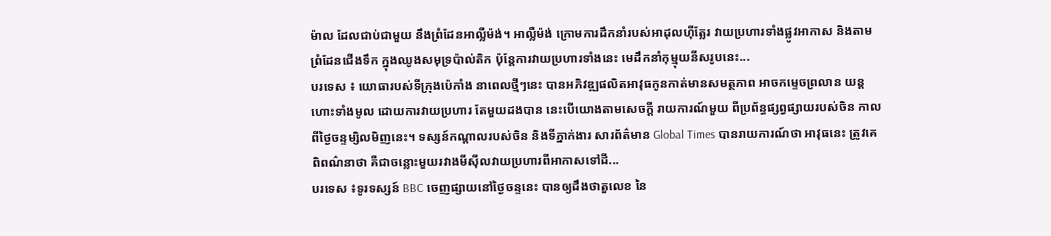ម៉ាល ដែលជាប់ជាមួយ នឹងព្រំដែនអាល្លឺម៉ង់។ អាល្លឺម៉ង់ ក្រោមការដឹកនាំរបស់អាដុលហ៊ីត្លែរ វាយប្រហារទាំងផ្លូវអាកាស និងតាមព្រំដែនជើងទឹក ក្នុងឈូងសមុទ្រប៉ាល់តិក ប៉ុន្តែការវាយប្រហារទាំងនេះ មេដឹកនាំកុម្មុយនីសរូបនេះ...
បរទេស ៖ យោធារបស់ទីក្រុងប៉េកាំង នាពេលថ្មីៗនេះ បានអភិវឌ្ឍផលិតអាវុធកូនកាត់មានសមត្ថភាព អាចកម្ទេចព្រលាន យន្តហោះទាំងមូល ដោយការវាយប្រហារ តែមួយដងបាន នេះបើយោងតាមសេចក្តី រាយការណ៍មួយ ពីប្រព័ន្ធផ្សព្វផ្សាយរបស់ចិន កាលពីថ្ងៃចន្ទម្សិលមិញនេះ។ ទស្សន៍កណ្ដាលរបស់ចិន និងទីភ្នាក់ងារ សារព័ត៌មាន Global Times បានរាយការណ៍ថា អាវុធនេះ ត្រូវគេពិពណ៌នាថា គឺជាចន្លោះមួយរវាងមីស៊ីលវាយប្រហារពីអាកាសទៅដី...
បរទេស ៖ទូរទស្សន៍ BBC ចេញផ្សាយនៅថ្ងៃចន្ទនេះ បានឲ្យដឹងថាតួលេខ នៃ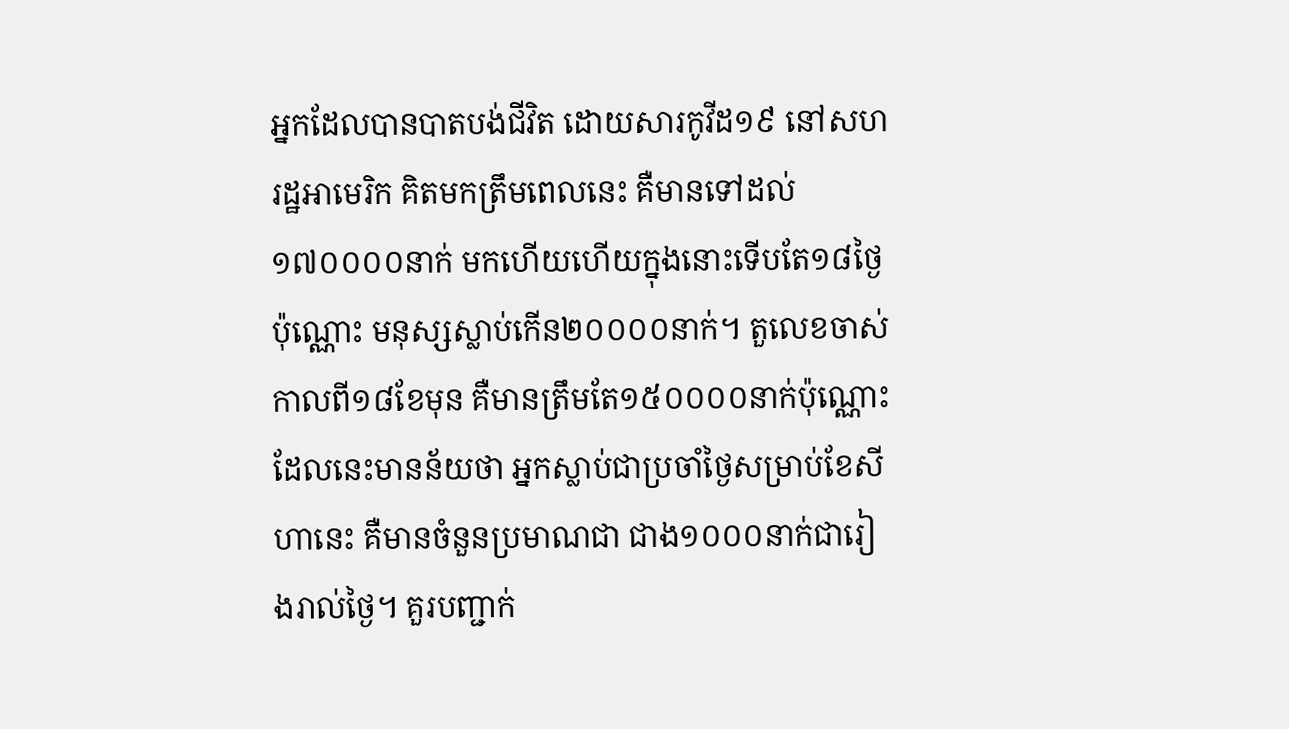អ្នកដែលបានបាតបង់ជីវិត ដោយសារកូវីដ១៩ នៅសហរដ្ឋអាមេរិក គិតមកត្រឹមពេលនេះ គឺមានទៅដល់១៧០០០០នាក់ មកហើយហើយក្នុងនោះទើបតែ១៨ថ្ងៃប៉ុណ្ណោះ មនុស្សស្លាប់កើន២០០០០នាក់។ តួលេខចាស់កាលពី១៨ខែមុន គឺមានត្រឹមតែ១៥០០០០នាក់ប៉ុណ្ណោះ ដែលនេះមានន័យថា អ្នកស្លាប់ជាប្រចាំថ្ងៃសម្រាប់ខែសីហានេះ គឺមានចំនួនប្រមាណជា ជាង១០០០នាក់ជារៀងរាល់ថ្ងៃ។ គួរបញ្ជាក់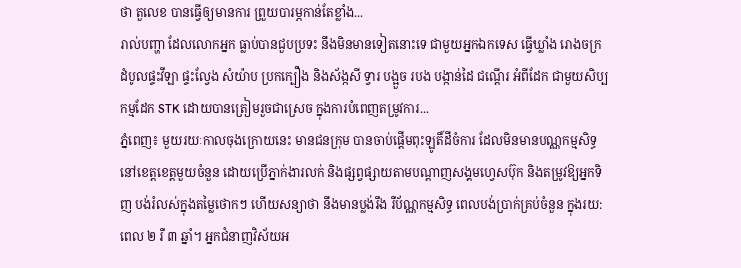ថា តួលេខ បានធ្វើឲ្យមានការ ព្រួយបារម្ភកាន់តែខ្លាំង...
រាល់បញ្ហា ដែលលោកអ្នក ធ្លាប់បានជួបប្រទះ នឹងមិនមានទៀតនោះទេ ជាមួយអ្នកឯកទេស ធ្វើឃ្លាំង រោងចក្រ ដំបូលផ្ទះវីឡា ផ្ទះល្វែង សំយ៉ាប ប្រកក្បឿង និងស័ង្កសី ទ្វារ បង្អួច របង បង្កាន់ដៃ ជណ្តើរ អំពីដែក ជាមួយសិប្បកម្មដែក STK ដោយបានត្រៀមរួចជាស្រេច ក្នុងការបំពេញតម្រូវការ...
ភ្នំពេញ៖ មួយរយៈកាលចុងក្រោយនេះ មានជនក្រុម បានចាប់ផ្តើមពុះឡូតិ៍ដីចំការ ដែលមិនមានបណ្ណកម្មសិទ្ធ នៅខេត្តខេត្តមួយចំនួន ដោយប្រើភ្នាក់ងារលក់ និងផ្សព្វផ្សាយតាមបណ្តាញសង្គមហ្វេសប៊ុក និងតម្រូវឱ្យអ្នកទិញ បង់រំលស់ក្នុងតម្លៃថោកៗ ហេីយសន្យាថា នឹងមានប្លង់រឹង រឺប័ណ្ណកម្មសិទ្ធ ពេលបង់ប្រាក់គ្រប់ចំនួន ក្នុងរយ:ពេល ២ រឺ ៣ ឆ្នាំ។ អ្នកជំនាញវិស័យអ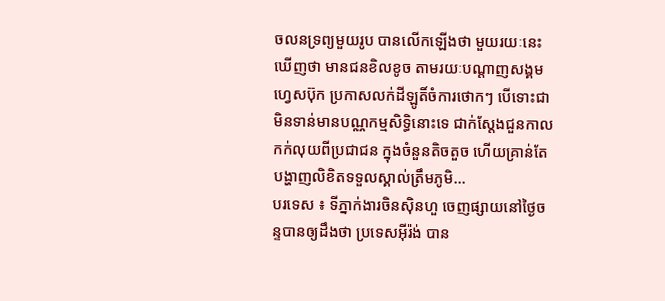ចលនទ្រព្យមួយរូប បានលើកឡើងថា មួយរយៈនេះ ឃើញថា មានជនខិលខូច តាមរយៈបណ្តាញសង្គមហ្វេសប៊ុក ប្រកាសលក់ដីឡូតិ៍ចំការថោកៗ បើទោះជាមិនទាន់មានបណ្ណកម្មសិទ្ធិនោះទេ ជាក់ស្តែងជួនកាលកក់លុយពីប្រជាជន ក្នុងចំនួនតិចតួច ហើយគ្រាន់តែបង្ហាញលិខិតទទួលស្គាល់ត្រឹមភូមិ...
បរទេស ៖ ទីភ្នាក់ងារចិនស៊ិនហួ ចេញផ្សាយនៅថ្ងៃចន្ទបានឲ្យដឹងថា ប្រទេសអ៊ីរ៉ង់ បាន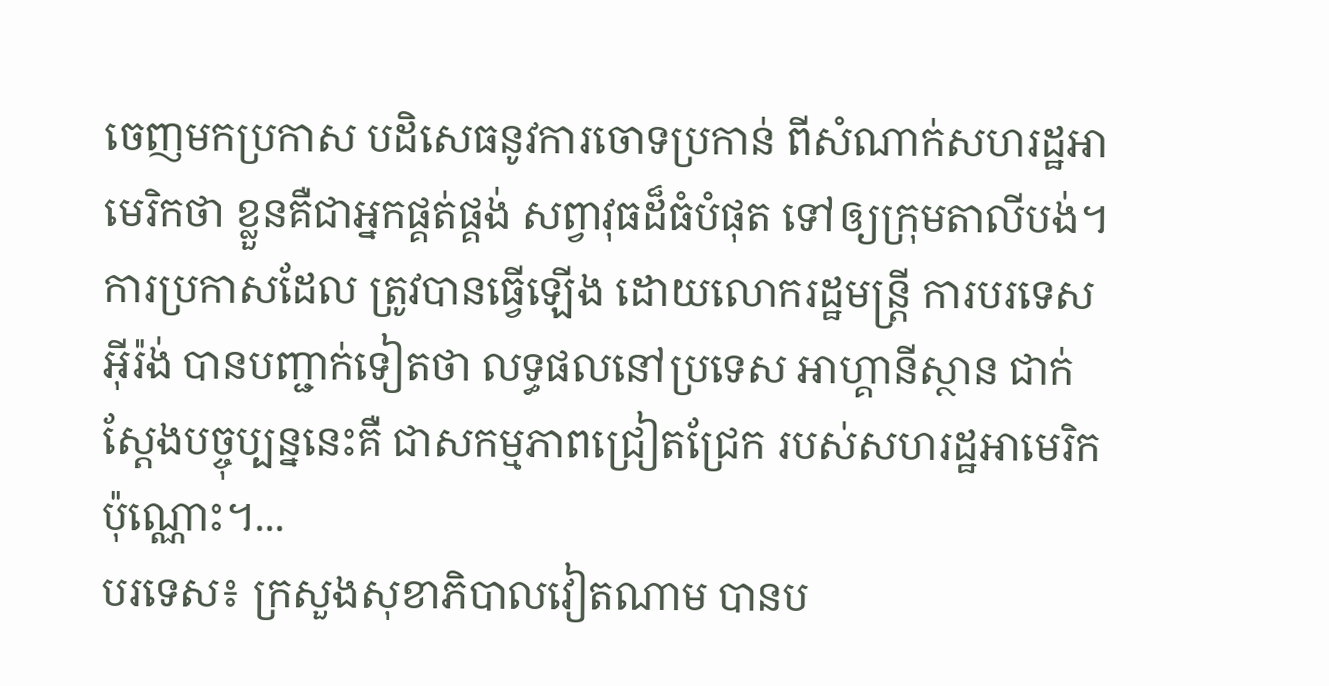ចេញមកប្រកាស បដិសេធនូវការចោទប្រកាន់ ពីសំណាក់សហរដ្ឋអាមេរិកថា ខ្លួនគឺជាអ្នកផ្គត់ផ្គង់ សព្វាវុធដ៏ធំបំផុត ទៅឲ្យក្រុមតាលីបង់។ ការប្រកាសដែល ត្រូវបានធ្វើឡើង ដោយលោករដ្ឋមន្ត្រី ការបរទេសអ៊ីរ៉ង់ បានបញ្ជាក់ទៀតថា លទ្ធផលនៅប្រទេស អាហ្គានីស្ថាន ជាក់ស្តែងបច្ចុប្បន្ននេះគឺ ជាសកម្មភាពជ្រៀតជ្រែក របស់សហរដ្ឋអាមេរិក ប៉ុណ្ណោះ។...
បរទេស៖ ក្រសួងសុខាភិបាលវៀតណាម បានប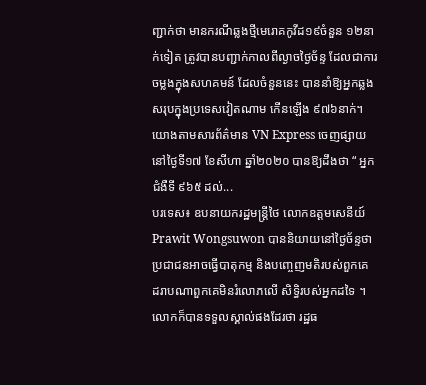ញ្ជាក់ថា មានករណីឆ្លងថ្មីមេរោគកូវីដ១៩ចំនួន ១២នាក់ទៀត ត្រូវបានបញ្ជាក់កាលពីល្ងាចថ្ងៃច័ន្ទ ដែលជាការចម្លងក្នុងសហគមន៍ ដែលចំនួននេះ បាននាំឱ្យអ្នកឆ្លងសរុបក្នុងប្រទេសវៀតណាម កើនឡើង ៩៧៦នាក់។ យោងតាមសារព័ត៌មាន VN Express ចេញផ្សាយនៅថ្ងៃទី១៧ ខែសីហា ឆ្នាំ២០២០ បានឱ្យដឹងថា “ អ្នកជំងឺទី ៩៦៥ ដល់...
បរទេស៖ ឧបនាយករដ្ឋមន្ត្រីថៃ លោកឧត្តមសេនីយ៍ Prawit Wongsuwon បាននិយាយនៅថ្ងៃច័ន្ទថា ប្រជាជនអាចធ្វើបាតុកម្ម និងបញ្ចេញមតិរបស់ពួកគេ ដរាបណាពួកគេមិនរំលោភលើ សិទ្ធិរបស់អ្នកដទៃ ។ លោកក៏បានទទួលស្គាល់ផងដែរថា រដ្ឋធ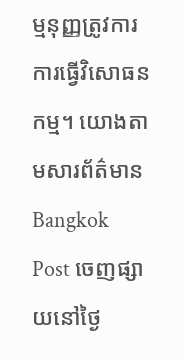ម្មនុញ្ញត្រូវការការធ្វើវិសោធនកម្ម។ យោងតាមសារព័ត៌មាន Bangkok Post ចេញផ្សាយនៅថ្ងៃ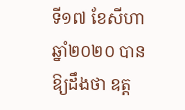ទី១៧ ខែសីហា ឆ្នាំ២០២០ បានឱ្យដឹងថា ឧត្ត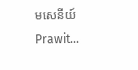មសេនីយ៍ Prawit...